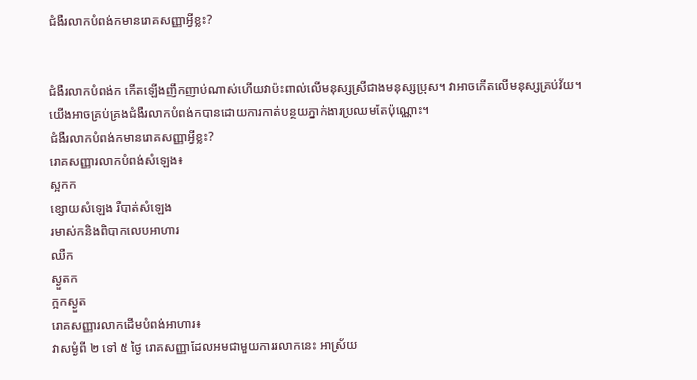ជំងឺរលាកបំពង់កមានរោគសញ្ញាអ្វីខ្លះ?


ជំងឺរលាកបំពង់ក កើតឡើងញឹកញាប់ណាស់ហើយវាប៉ះពាល់លើមនុស្សស្រីជាងមនុស្សប្រុស។ វាអាចកើតលើមនុស្សគ្រប់វ័យ។ យើងអាចគ្រប់គ្រងជំងឺរលាកបំពង់កបានដោយការកាត់បន្ថយភ្នាក់ងារប្រឈមតែប៉ុណ្ណោះ។
ជំងឺរលាកបំពង់កមានរោគសញ្ញាអ្វីខ្លះ?
រោគសញ្ញារលាកបំពង់សំឡេង៖
ស្អកក
ខ្សោយសំឡេង រឺបាត់សំឡេង
រមាស់កនិងពិបាកលេបអាហារ
ឈឺក
ស្ងួតក
ក្អកស្ងួត
រោគសញ្ញារលាកដើមបំពង់អាហារ៖
វាសម្ងំពី ២ ទៅ ៥ ថ្ងៃ រោគសញ្ញាដែលអមជាមួយការរលាកនេះ អាស្រ័យ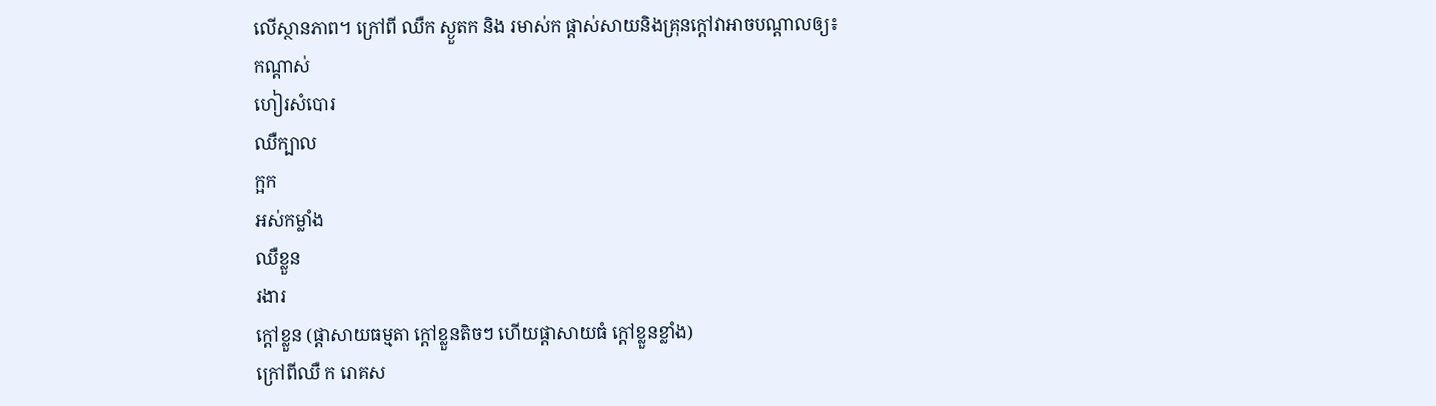លើស្ថានភាព។ ក្រៅពី ឈឺក ស្ងួតក និង រមាស់ក ផ្ដាស់សាយនិងគ្រុនក្ដៅវាអាចបណ្ដាលឲ្យ៖
កណ្ដាស់
ហៀរសំបោរ
ឈឺក្បាល
ក្អក
អស់កម្លាំង
ឈឺខ្លួន
រងារ
ក្ដៅខ្លួន (ផ្តាសាយធម្មតា ក្តៅខ្លួនតិចៗ ហើយផ្តាសាយធំ ក្តៅខ្លួនខ្លាំង)
ក្រៅពីឈឺ ក រោគស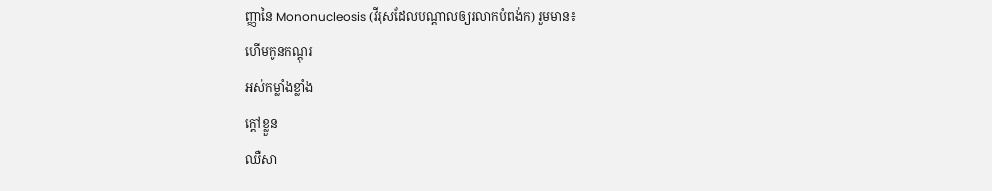ញ្ញានៃ Mononucleosis (វីរុសដែលបណ្ដាលឲ្យរលាកបំពង់ក) រួមមាន៖
ហើមកូនកណ្តុរ
អស់កម្លាំងខ្លាំង
ក្ដៅខ្លួន
ឈឺសា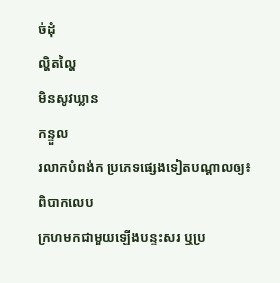ច់ដុំ
ល្ហិតល្ហៃ
មិនសូវឃ្លាន
កន្ទួល
រលាកបំពង់ក ប្រភេទផ្សេងទៀតបណ្ដាលឲ្យ៖
ពិបាកលេប
ក្រហមកជាមួយឡើងបន្ទះសរ ឬប្រ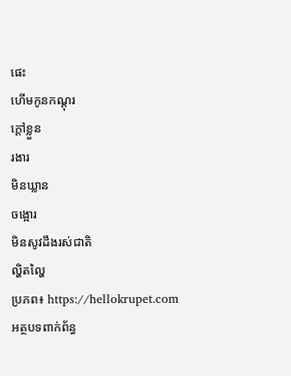ផេះ
ហើមកូនកណ្តុរ
ក្ដៅខ្លួន
រងារ
មិនឃ្លាន
ចង្អោរ
មិនសូវដឹងរស់ជាតិ
ល្ហិតល្ហៃ
ប្រភព៖ https://hellokrupet.com
អត្ថបទពាក់ព័ន្ធ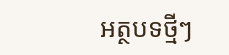អត្ថបទថ្មីៗ